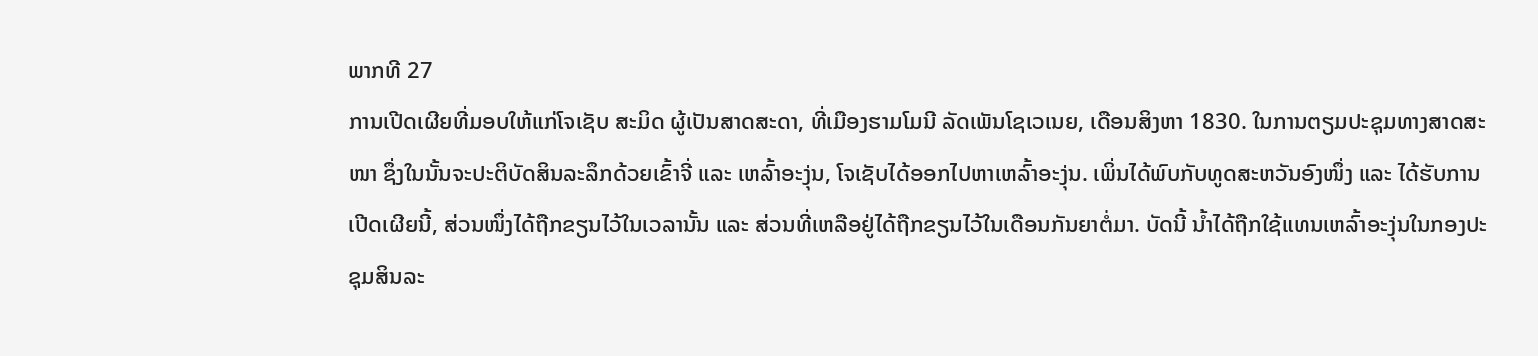ພາກທີ 27
ການເປີດເຜີຍທີ່ມອບໃຫ້ແກ່ໂຈເຊັບ ສະມິດ ຜູ້ເປັນສາດສະດາ, ທີ່ເມືອງຮາມໂມນີ ລັດເພັນໂຊເວເນຍ, ເດືອນສິງຫາ 1830. ໃນການຕຽມປະຊຸມທາງສາດສະໜາ ຊຶ່ງໃນນັ້ນຈະປະຕິບັດສິນລະລຶກດ້ວຍເຂົ້າຈີ່ ແລະ ເຫລົ້າອະງຸ່ນ, ໂຈເຊັບໄດ້ອອກໄປຫາເຫລົ້າອະງຸ່ນ. ເພິ່ນໄດ້ພົບກັບທູດສະຫວັນອົງໜຶ່ງ ແລະ ໄດ້ຮັບການເປີດເຜີຍນີ້, ສ່ວນໜຶ່ງໄດ້ຖືກຂຽນໄວ້ໃນເວລານັ້ນ ແລະ ສ່ວນທີ່ເຫລືອຢູ່ໄດ້ຖືກຂຽນໄວ້ໃນເດືອນກັນຍາຕໍ່ມາ. ບັດນີ້ ນ້ຳໄດ້ຖືກໃຊ້ແທນເຫລົ້າອະງຸ່ນໃນກອງປະຊຸມສິນລະ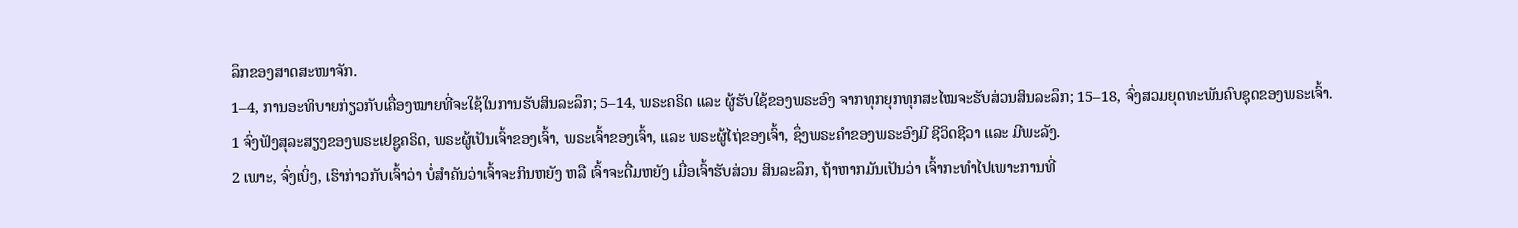ລຶກຂອງສາດສະໜາຈັກ.
1–4, ການອະທິບາຍກ່ຽວກັບເຄື່ອງໝາຍທີ່ຈະໃຊ້ໃນການຮັບສິນລະລຶກ; 5–14, ພຣະຄຣິດ ແລະ ຜູ້ຮັບໃຊ້ຂອງພຣະອົງ ຈາກທຸກຍຸກທຸກສະໄໝຈະຮັບສ່ວນສິນລະລຶກ; 15–18, ຈົ່ງສວມຍຸດທະພັນຄົບຊຸດຂອງພຣະເຈົ້າ.
1 ຈົ່ງຟັງສຸລະສຽງຂອງພຣະເຢຊູຄຣິດ, ພຣະຜູ້ເປັນເຈົ້າຂອງເຈົ້າ, ພຣະເຈົ້າຂອງເຈົ້າ, ແລະ ພຣະຜູ້ໄຖ່ຂອງເຈົ້າ, ຊຶ່ງພຣະຄຳຂອງພຣະອົງມີ ຊີວິດຊີວາ ແລະ ມີພະລັງ.
2 ເພາະ, ຈົ່ງເບິ່ງ, ເຮົາກ່າວກັບເຈົ້າວ່າ ບໍ່ສຳຄັນວ່າເຈົ້າຈະກິນຫຍັງ ຫລື ເຈົ້າຈະດື່ມຫຍັງ ເມື່ອເຈົ້າຮັບສ່ວນ ສິນລະລຶກ, ຖ້າຫາກມັນເປັນວ່າ ເຈົ້າກະທຳໄປເພາະການທີ່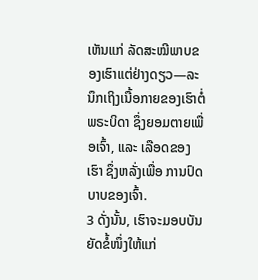ເຫັນແກ່ ລັດສະໝີພາບຂອງເຮົາແຕ່ຢ່າງດຽວ—ລະນຶກເຖິງເນື້ອກາຍຂອງເຮົາຕໍ່ພຣະບິດາ ຊຶ່ງຍອມຕາຍເພື່ອເຈົ້າ, ແລະ ເລືອດຂອງເຮົາ ຊຶ່ງຫລັ່ງເພື່ອ ການປົດບາບຂອງເຈົ້າ.
3 ດັ່ງນັ້ນ, ເຮົາຈະມອບບັນຍັດຂໍ້ໜຶ່ງໃຫ້ແກ່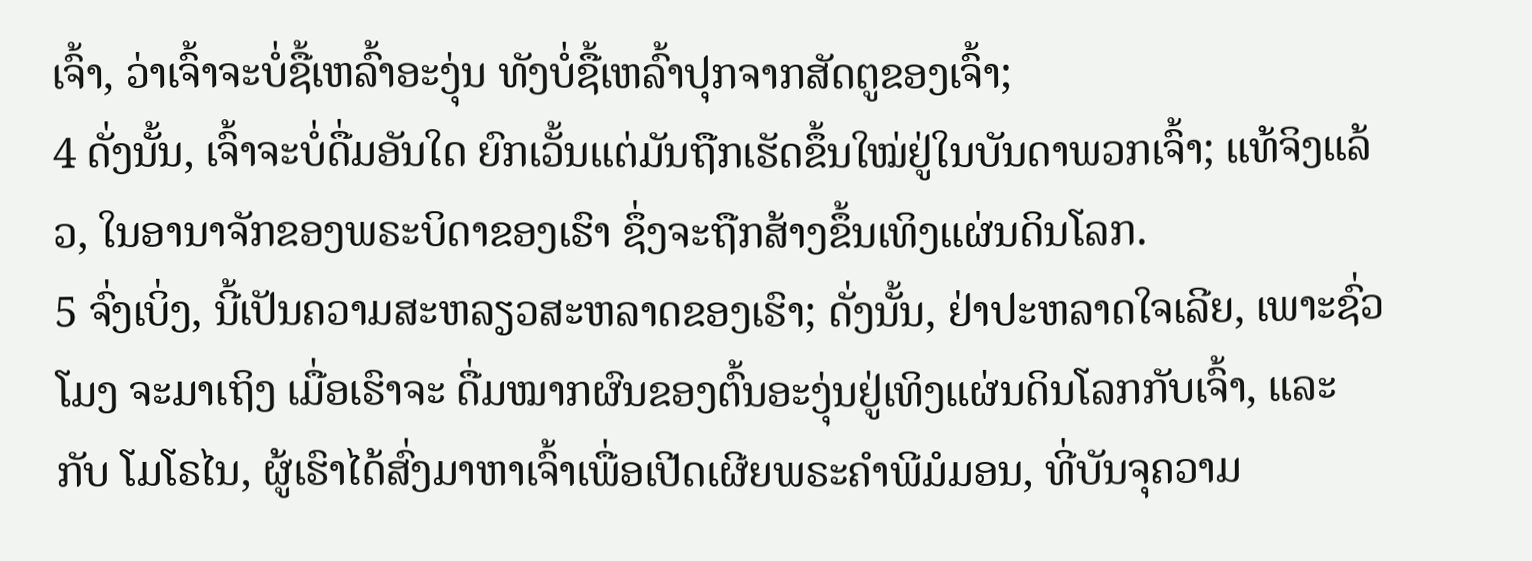ເຈົ້າ, ວ່າເຈົ້າຈະບໍ່ຊື້ເຫລົ້າອະງຸ່ນ ທັງບໍ່ຊື້ເຫລົ້າປຸກຈາກສັດຕູຂອງເຈົ້າ;
4 ດັ່ງນັ້ນ, ເຈົ້າຈະບໍ່ດື່ມອັນໃດ ຍົກເວັ້ນແຕ່ມັນຖືກເຮັດຂຶ້ນໃໝ່ຢູ່ໃນບັນດາພວກເຈົ້າ; ແທ້ຈິງແລ້ວ, ໃນອານາຈັກຂອງພຣະບິດາຂອງເຮົາ ຊຶ່ງຈະຖືກສ້າງຂຶ້ນເທິງແຜ່ນດິນໂລກ.
5 ຈົ່ງເບິ່ງ, ນີ້ເປັນຄວາມສະຫລຽວສະຫລາດຂອງເຮົາ; ດັ່ງນັ້ນ, ຢ່າປະຫລາດໃຈເລີຍ, ເພາະຊົ່ວໂມງ ຈະມາເຖິງ ເມື່ອເຮົາຈະ ດື່ມໝາກຜົນຂອງຕົ້ນອະງຸ່ນຢູ່ເທິງແຜ່ນດິນໂລກກັບເຈົ້າ, ແລະ ກັບ ໂມໂຣໄນ, ຜູ້ເຮົາໄດ້ສົ່ງມາຫາເຈົ້າເພື່ອເປີດເຜີຍພຣະຄຳພີມໍມອນ, ທີ່ບັນຈຸຄວາມ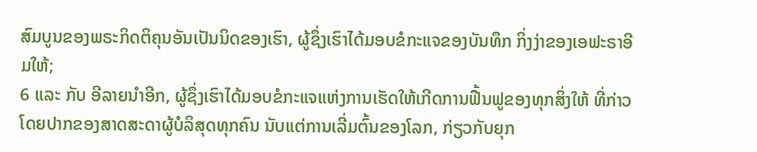ສົມບູນຂອງພຣະກິດຕິຄຸນອັນເປັນນິດຂອງເຮົາ, ຜູ້ຊຶ່ງເຮົາໄດ້ມອບຂໍກະແຈຂອງບັນທຶກ ກິ່ງງ່າຂອງເອຟະຣາອີມໃຫ້;
6 ແລະ ກັບ ອີລາຍນຳອີກ, ຜູ້ຊຶ່ງເຮົາໄດ້ມອບຂໍກະແຈແຫ່ງການເຮັດໃຫ້ເກີດການຟື້ນຟູຂອງທຸກສິ່ງໃຫ້ ທີ່ກ່າວໂດຍປາກຂອງສາດສະດາຜູ້ບໍລິສຸດທຸກຄົນ ນັບແຕ່ການເລີ່ມຕົ້ນຂອງໂລກ, ກ່ຽວກັບຍຸກ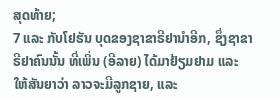ສຸດທ້າຍ;
7 ແລະ ກັບໂຢຮັນ ບຸດຂອງຊາຂາຣີຢານຳອີກ, ຊຶ່ງຊາຂາຣີຢາຄົນນັ້ນ ທີ່ເພິ່ນ (ອີລາຍ) ໄດ້ມາຢ້ຽມຢາມ ແລະ ໃຫ້ສັນຍາວ່າ ລາວຈະມີລູກຊາຍ, ແລະ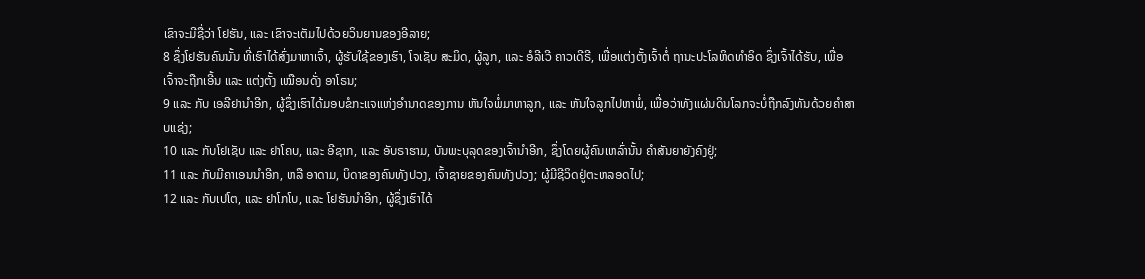ເຂົາຈະມີຊື່ວ່າ ໂຢຮັນ, ແລະ ເຂົາຈະເຕັມໄປດ້ວຍວິນຍານຂອງອີລາຍ;
8 ຊຶ່ງໂຢຮັນຄົນນັ້ນ ທີ່ເຮົາໄດ້ສົ່ງມາຫາເຈົ້າ, ຜູ້ຮັບໃຊ້ຂອງເຮົາ, ໂຈເຊັບ ສະມິດ, ຜູ້ລູກ, ແລະ ອໍລີເວີ ຄາວເດີຣີ, ເພື່ອແຕ່ງຕັ້ງເຈົ້າຕໍ່ ຖານະປະໂລຫິດທຳອິດ ຊຶ່ງເຈົ້າໄດ້ຮັບ, ເພື່ອເຈົ້າຈະຖືກເອີ້ນ ແລະ ແຕ່ງຕັ້ງ ເໝືອນດັ່ງ ອາໂຣນ;
9 ແລະ ກັບ ເອລີຢານຳອີກ, ຜູ້ຊຶ່ງເຮົາໄດ້ມອບຂໍກະແຈແຫ່ງອຳນາດຂອງການ ຫັນໃຈພໍ່ມາຫາລູກ, ແລະ ຫັນໃຈລູກໄປຫາພໍ່, ເພື່ອວ່າທັງແຜ່ນດິນໂລກຈະບໍ່ຖືກລົງທັນດ້ວຍຄຳສາບແຊ່ງ;
10 ແລະ ກັບໂຢເຊັບ ແລະ ຢາໂຄບ, ແລະ ອີຊາກ, ແລະ ອັບຣາຮາມ, ບັນພະບຸລຸດຂອງເຈົ້ານຳອີກ, ຊຶ່ງໂດຍຜູ້ຄົນເຫລົ່ານັ້ນ ຄຳສັນຍາຍັງຄົງຢູ່;
11 ແລະ ກັບມີຄາເອນນຳອີກ, ຫລື ອາດາມ, ບິດາຂອງຄົນທັງປວງ, ເຈົ້າຊາຍຂອງຄົນທັງປວງ; ຜູ້ມີຊີວິດຢູ່ຕະຫລອດໄປ;
12 ແລະ ກັບເປໂຕ, ແລະ ຢາໂກໂບ, ແລະ ໂຢຮັນນຳອີກ, ຜູ້ຊຶ່ງເຮົາໄດ້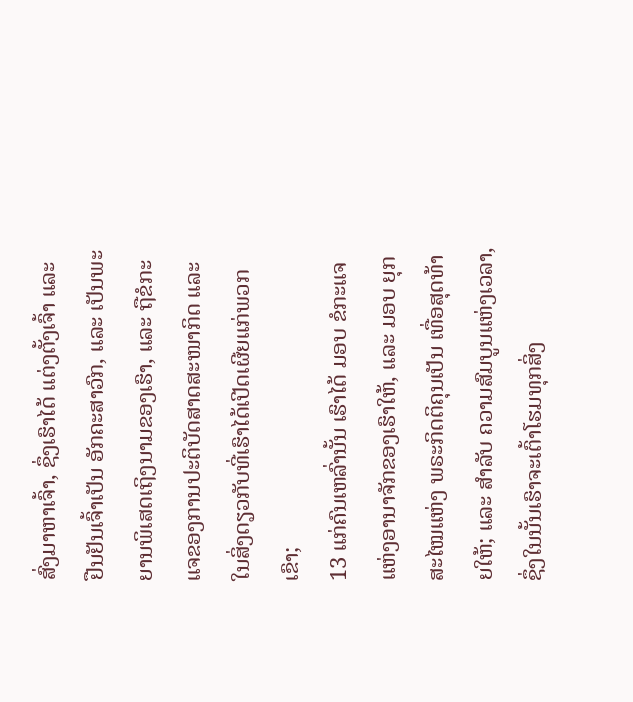ສົ່ງມາຫາເຈົ້າ, ຊຶ່ງເຮົາໄດ້ ແຕ່ງຕັ້ງເຈົ້າ ແລະ ຢືນຢັນເຈົ້າເປັນ ອັກຄະສາວົກ, ແລະ ເປັນພະຍານພິເສດເຖິງນາມຂອງເຮົາ, ແລະ ຖືຂໍກະແຈຂອງການປະຕິບັດສາດສະໜາກິດ ແລະ ໃນສິ່ງດຽວກັບທີ່ເຮົາໄດ້ເປີດເຜີຍແກ່ພວກເຂົາ;
13 ແກ່ຄົນເຫລົ່ານັ້ນ ເຮົາໄດ້ ມອບ ຂໍກະແຈແຫ່ງອານາຈັກຂອງເຮົາໃຫ້, ແລະ ມອບ ຍຸກສະໄໝແຫ່ງ ພຣະກິດຕິຄຸນເປັນ ເທື່ອສຸດທ້າຍໃຫ້; ແລະ ສຳລັບ ຄວາມສົມບູນແຫ່ງເວລາ, ຊຶ່ງໃນນັ້ນເຮົາຈະເຕົ້າໂຮມທຸກສິ່ງ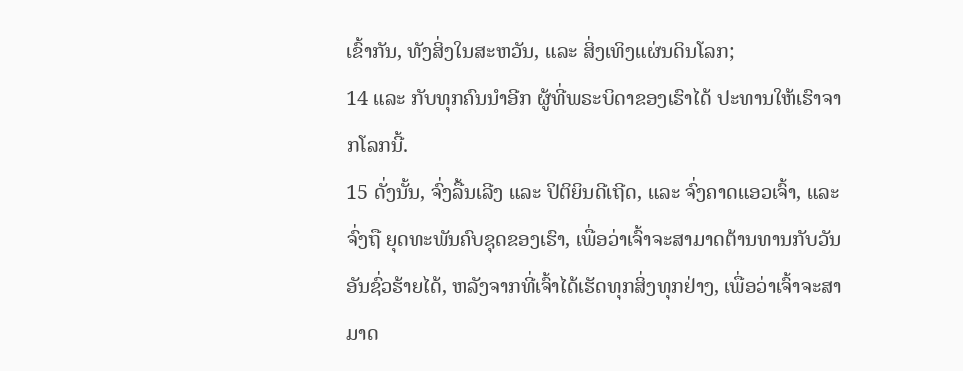ເຂົ້າກັນ, ທັງສິ່ງໃນສະຫວັນ, ແລະ ສິ່ງເທິງແຜ່ນດິນໂລກ;
14 ແລະ ກັບທຸກຄົນນຳອີກ ຜູ້ທີ່ພຣະບິດາຂອງເຮົາໄດ້ ປະທານໃຫ້ເຮົາຈາກໂລກນີ້.
15 ດັ່ງນັ້ນ, ຈົ່ງລື້ນເລີງ ແລະ ປິຕິຍິນດີເຖີດ, ແລະ ຈົ່ງຄາດແອວເຈົ້າ, ແລະ ຈົ່ງຖື ຍຸດທະພັນຄົບຊຸດຂອງເຮົາ, ເພື່ອວ່າເຈົ້າຈະສາມາດຕ້ານທານກັບວັນອັນຊົ່ວຮ້າຍໄດ້, ຫລັງຈາກທີ່ເຈົ້າໄດ້ເຮັດທຸກສິ່ງທຸກຢ່າງ, ເພື່ອວ່າເຈົ້າຈະສາມາດ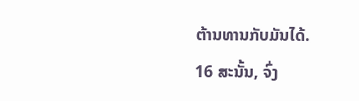ຕ້ານທານກັບມັນໄດ້.
16 ສະນັ້ນ, ຈົ່ງ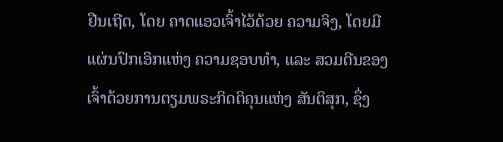ຢືນເຖີດ, ໂດຍ ຄາດແອວເຈົ້າໄວ້ດ້ວຍ ຄວາມຈິງ, ໂດຍມີ ແຜ່ນປົກເອິກແຫ່ງ ຄວາມຊອບທຳ, ແລະ ສວມຕີນຂອງເຈົ້າດ້ວຍການຕຽມພຣະກິດຕິຄຸນແຫ່ງ ສັນຕິສຸກ, ຊຶ່ງ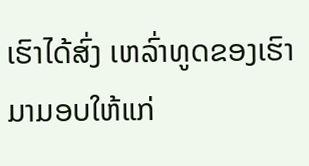ເຮົາໄດ້ສົ່ງ ເຫລົ່າທູດຂອງເຮົາມາມອບໃຫ້ແກ່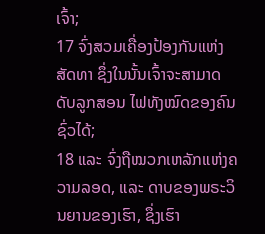ເຈົ້າ;
17 ຈົ່ງສວມເຄື່ອງປ້ອງກັນແຫ່ງສັດທາ ຊຶ່ງໃນນັ້ນເຈົ້າຈະສາມາດດັບລູກສອນ ໄຟທັງໝົດຂອງຄົນຊົ່ວໄດ້;
18 ແລະ ຈົ່ງຖືໝວກເຫລັກແຫ່ງຄວາມລອດ, ແລະ ດາບຂອງພຣະວິນຍານຂອງເຮົາ, ຊຶ່ງເຮົາ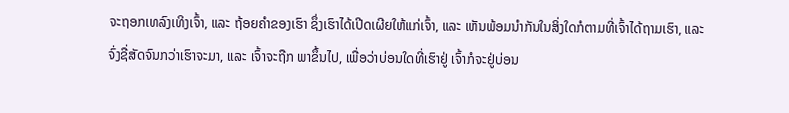ຈະຖອກເທລົງເທິງເຈົ້າ, ແລະ ຖ້ອຍຄຳຂອງເຮົາ ຊຶ່ງເຮົາໄດ້ເປີດເຜີຍໃຫ້ແກ່ເຈົ້າ, ແລະ ເຫັນພ້ອມນຳກັນໃນສິ່ງໃດກໍຕາມທີ່ເຈົ້າໄດ້ຖາມເຮົາ, ແລະ ຈົ່ງຊື່ສັດຈົນກວ່າເຮົາຈະມາ, ແລະ ເຈົ້າຈະຖືກ ພາຂຶ້ນໄປ, ເພື່ອວ່າບ່ອນໃດທີ່ເຮົາຢູ່ ເຈົ້າກໍຈະຢູ່ບ່ອນ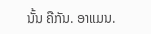ນັ້ນ ຄືກັນ. ອາແມນ.